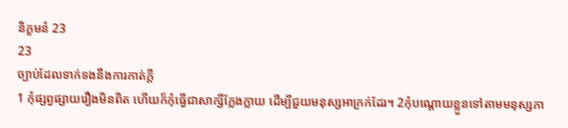និក្ខមនំ 23
23
ច្បាប់ដែលទាក់ទងនឹងការកាត់ក្ដី
1 កុំផ្សព្វផ្សាយរឿងមិនពិត ហើយក៏កុំធ្វើជាសាក្សីក្លែងក្លាយ ដើម្បីជួយមនុស្សអាក្រក់ដែរ។ 2កុំបណ្ដោយខ្លួនទៅតាមមនុស្សភា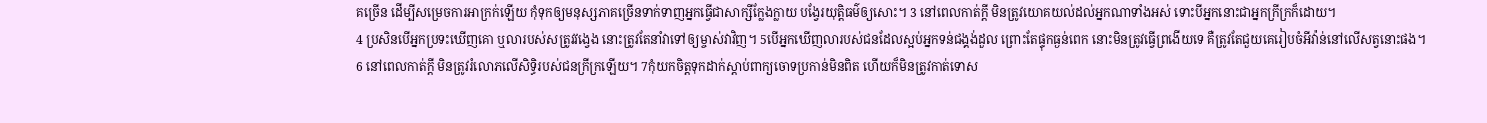គច្រើន ដើម្បីសម្រេចការអាក្រក់ឡើយ កុំទុកឲ្យមនុស្សភាគច្រើនទាក់ទាញអ្នកធ្វើជាសាក្សីក្លែងក្លាយ បង្វែរយុត្តិធម៌ឲ្យសោះ។ 3 នៅពេលកាត់ក្ដី មិនត្រូវយោគយល់ដល់អ្នកណាទាំងអស់ ទោះបីអ្នកនោះជាអ្នកក្រីក្រក៏ដោយ។
4 ប្រសិនបើអ្នកប្រទះឃើញគោ ឬលារបស់សត្រូវវង្វេង នោះត្រូវតែនាំវាទៅឲ្យម្ចាស់វាវិញ។ 5បើអ្នកឃើញលារបស់ជនដែលស្អប់អ្នកទន់ជង្គង់ដួល ព្រោះតែផ្ទុកធ្ងន់ពេក នោះមិនត្រូវធ្វើព្រងើយទេ គឺត្រូវតែជួយគេរៀបចំអីវ៉ាន់នៅលើសត្វនោះផង។
6 នៅពេលកាត់ក្ដី មិនត្រូវរំលោភលើសិទ្ធិរបស់ជនក្រីក្រឡើយ។ 7កុំយកចិត្តទុកដាក់ស្ដាប់ពាក្យចោទប្រកាន់មិនពិត ហើយក៏មិនត្រូវកាត់ទោស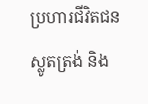ប្រហារជីវិតជនស្លូតត្រង់ និង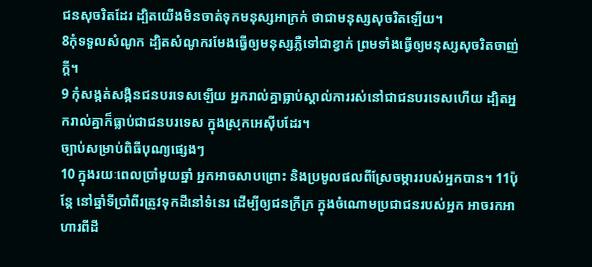ជនសុចរិតដែរ ដ្បិតយើងមិនចាត់ទុកមនុស្សអាក្រក់ ថាជាមនុស្សសុចរិតឡើយ។
8កុំទទួលសំណូក ដ្បិតសំណូករមែងធ្វើឲ្យមនុស្សភ្លឺទៅជាខ្វាក់ ព្រមទាំងធ្វើឲ្យមនុស្សសុចរិតចាញ់ក្ដី។
9 កុំសង្កត់សង្កិនជនបរទេសឡើយ អ្នករាល់គ្នាធ្លាប់ស្គាល់ការរស់នៅជាជនបរទេសហើយ ដ្បិតអ្នករាល់គ្នាក៏ធ្លាប់ជាជនបរទេស ក្នុងស្រុកអេស៊ីបដែរ។
ច្បាប់សម្រាប់ពិធីបុណ្យផ្សេងៗ
10 ក្នុងរយៈពេលប្រាំមួយឆ្នាំ អ្នកអាចសាបព្រោះ និងប្រមូលផលពីស្រែចម្ការរបស់អ្នកបាន។ 11ប៉ុន្តែ នៅឆ្នាំទីប្រាំពីរត្រូវទុកដីនៅទំនេរ ដើម្បីឲ្យជនក្រីក្រ ក្នុងចំណោមប្រជាជនរបស់អ្នក អាចរកអាហារពីដី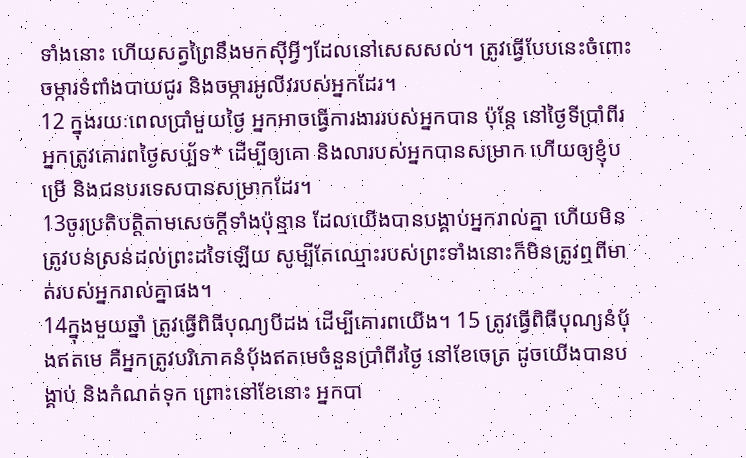ទាំងនោះ ហើយសត្វព្រៃនឹងមកស៊ីអ្វីៗដែលនៅសេសសល់។ ត្រូវធ្វើបែបនេះចំពោះចម្ការទំពាំងបាយជូរ និងចម្ការអូលីវរបស់អ្នកដែរ។
12 ក្នុងរយៈពេលប្រាំមួយថ្ងៃ អ្នកអាចធ្វើការងាររបស់អ្នកបាន ប៉ុន្តែ នៅថ្ងៃទីប្រាំពីរ អ្នកត្រូវគោរពថ្ងៃសប្ប័ទ* ដើម្បីឲ្យគោ និងលារបស់អ្នកបានសម្រាក ហើយឲ្យខ្ញុំបម្រើ និងជនបរទេសបានសម្រាកដែរ។
13ចូរប្រតិបត្តិតាមសេចក្ដីទាំងប៉ុន្មាន ដែលយើងបានបង្គាប់អ្នករាល់គ្នា ហើយមិនត្រូវបន់ស្រន់ដល់ព្រះដទៃឡើយ សូម្បីតែឈ្មោះរបស់ព្រះទាំងនោះក៏មិនត្រូវឮពីមាត់របស់អ្នករាល់គ្នាផង។
14ក្នុងមួយឆ្នាំ ត្រូវធ្វើពិធីបុណ្យបីដង ដើម្បីគោរពយើង។ 15 ត្រូវធ្វើពិធីបុណ្យនំប៉័ងឥតមេ គឺអ្នកត្រូវបរិភោគនំប៉័ងឥតមេចំនួនប្រាំពីរថ្ងៃ នៅខែចេត្រ ដូចយើងបានបង្គាប់ និងកំណត់ទុក ព្រោះនៅខែនោះ អ្នកបា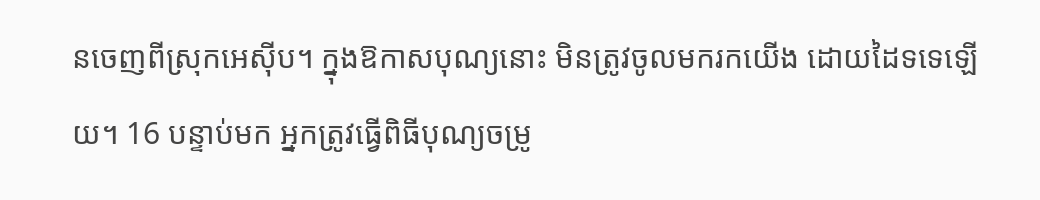នចេញពីស្រុកអេស៊ីប។ ក្នុងឱកាសបុណ្យនោះ មិនត្រូវចូលមករកយើង ដោយដៃទទេឡើយ។ 16 បន្ទាប់មក អ្នកត្រូវធ្វើពិធីបុណ្យចម្រូ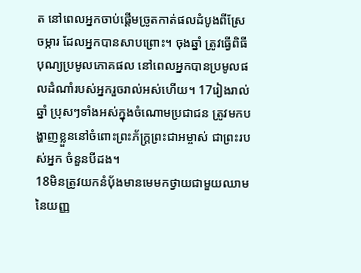ត នៅពេលអ្នកចាប់ផ្ដើមច្រូតកាត់ផលដំបូងពីស្រែចម្ការ ដែលអ្នកបានសាបព្រោះ។ ចុងឆ្នាំ ត្រូវធ្វើពិធីបុណ្យប្រមូលភោគផល នៅពេលអ្នកបានប្រមូលផលដំណាំរបស់អ្នករួចរាល់អស់ហើយ។ 17រៀងរាល់ឆ្នាំ ប្រុសៗទាំងអស់ក្នុងចំណោមប្រជាជន ត្រូវមកបង្ហាញខ្លួននៅចំពោះព្រះភ័ក្ត្រព្រះជាអម្ចាស់ ជាព្រះរបស់អ្នក ចំនួនបីដង។
18មិនត្រូវយកនំប៉័ងមានមេមកថ្វាយជាមួយឈាមនៃយញ្ញ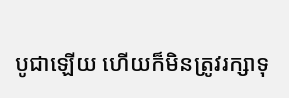បូជាឡើយ ហើយក៏មិនត្រូវរក្សាទុ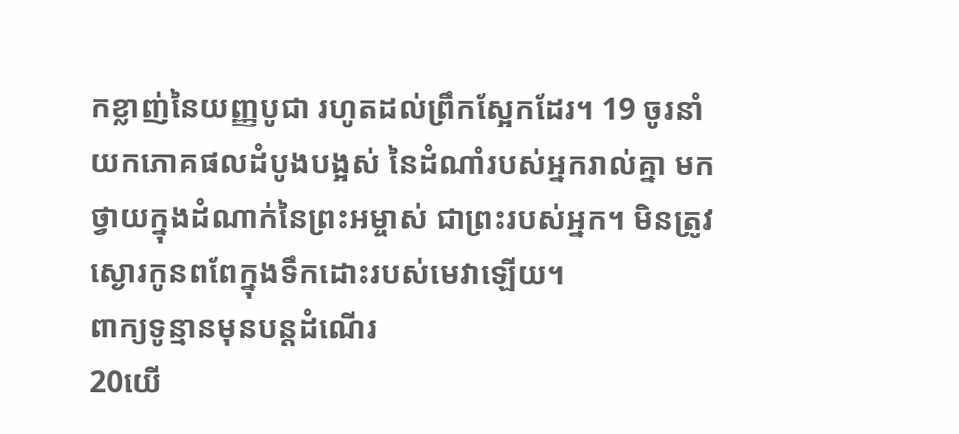កខ្លាញ់នៃយញ្ញបូជា រហូតដល់ព្រឹកស្អែកដែរ។ 19 ចូរនាំយកភោគផលដំបូងបង្អស់ នៃដំណាំរបស់អ្នករាល់គ្នា មកថ្វាយក្នុងដំណាក់នៃព្រះអម្ចាស់ ជាព្រះរបស់អ្នក។ មិនត្រូវស្ងោរកូនពពែក្នុងទឹកដោះរបស់មេវាឡើយ។
ពាក្យទូន្មានមុនបន្តដំណើរ
20យើ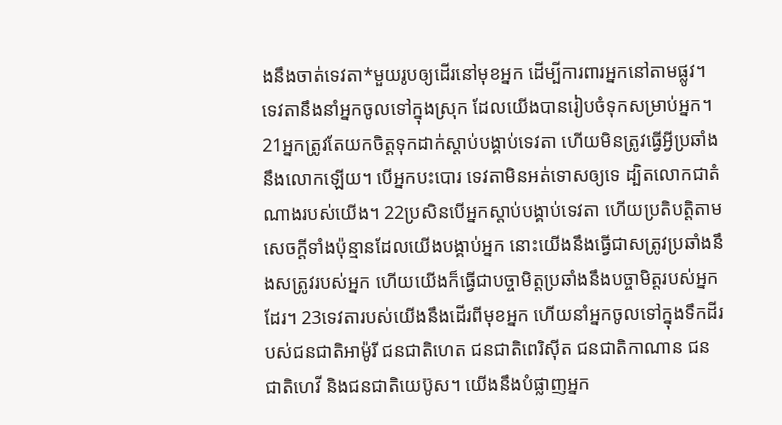ងនឹងចាត់ទេវតា*មួយរូបឲ្យដើរនៅមុខអ្នក ដើម្បីការពារអ្នកនៅតាមផ្លូវ។ ទេវតានឹងនាំអ្នកចូលទៅក្នុងស្រុក ដែលយើងបានរៀបចំទុកសម្រាប់អ្នក។ 21អ្នកត្រូវតែយកចិត្តទុកដាក់ស្ដាប់បង្គាប់ទេវតា ហើយមិនត្រូវធ្វើអ្វីប្រឆាំងនឹងលោកឡើយ។ បើអ្នកបះបោរ ទេវតាមិនអត់ទោសឲ្យទេ ដ្បិតលោកជាតំណាងរបស់យើង។ 22ប្រសិនបើអ្នកស្ដាប់បង្គាប់ទេវតា ហើយប្រតិបត្តិតាមសេចក្ដីទាំងប៉ុន្មានដែលយើងបង្គាប់អ្នក នោះយើងនឹងធ្វើជាសត្រូវប្រឆាំងនឹងសត្រូវរបស់អ្នក ហើយយើងក៏ធ្វើជាបច្ចាមិត្តប្រឆាំងនឹងបច្ចាមិត្តរបស់អ្នកដែរ។ 23ទេវតារបស់យើងនឹងដើរពីមុខអ្នក ហើយនាំអ្នកចូលទៅក្នុងទឹកដីរបស់ជនជាតិអាម៉ូរី ជនជាតិហេត ជនជាតិពេរិស៊ីត ជនជាតិកាណាន ជនជាតិហេវី និងជនជាតិយេប៊ូស។ យើងនឹងបំផ្លាញអ្នក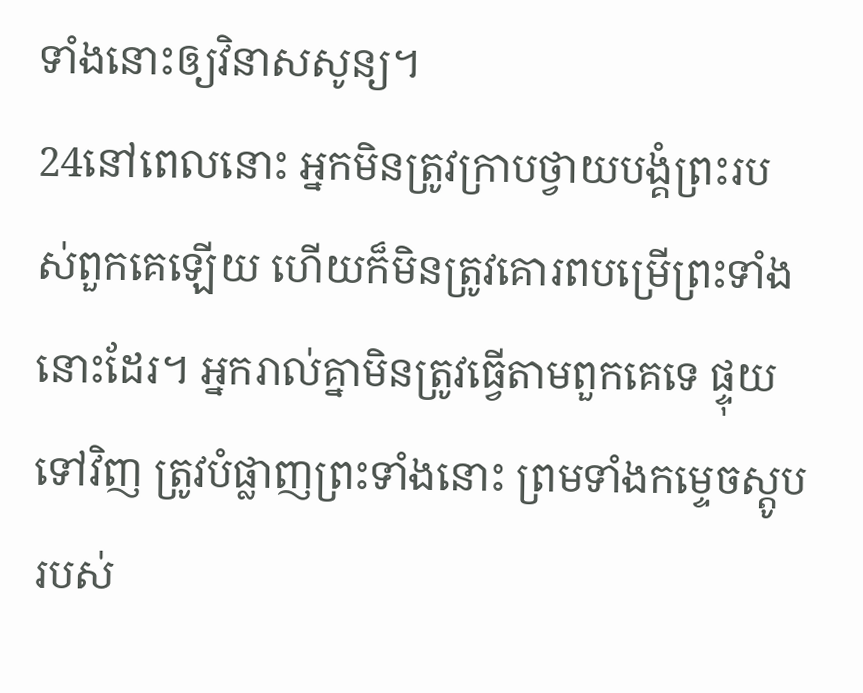ទាំងនោះឲ្យវិនាសសូន្យ។
24នៅពេលនោះ អ្នកមិនត្រូវក្រាបថ្វាយបង្គំព្រះរបស់ពួកគេឡើយ ហើយក៏មិនត្រូវគោរពបម្រើព្រះទាំងនោះដែរ។ អ្នករាល់គ្នាមិនត្រូវធ្វើតាមពួកគេទេ ផ្ទុយទៅវិញ ត្រូវបំផ្លាញព្រះទាំងនោះ ព្រមទាំងកម្ទេចស្តូបរបស់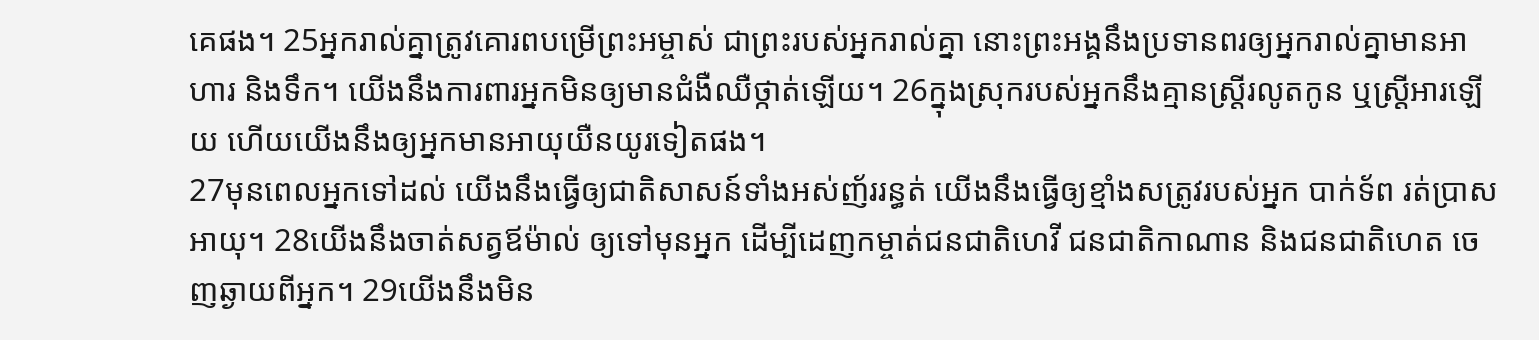គេផង។ 25អ្នករាល់គ្នាត្រូវគោរពបម្រើព្រះអម្ចាស់ ជាព្រះរបស់អ្នករាល់គ្នា នោះព្រះអង្គនឹងប្រទានពរឲ្យអ្នករាល់គ្នាមានអាហារ និងទឹក។ យើងនឹងការពារអ្នកមិនឲ្យមានជំងឺឈឺថ្កាត់ឡើយ។ 26ក្នុងស្រុករបស់អ្នកនឹងគ្មានស្ត្រីរលូតកូន ឬស្ត្រីអារឡើយ ហើយយើងនឹងឲ្យអ្នកមានអាយុយឺនយូរទៀតផង។
27មុនពេលអ្នកទៅដល់ យើងនឹងធ្វើឲ្យជាតិសាសន៍ទាំងអស់ញ័ររន្ធត់ យើងនឹងធ្វើឲ្យខ្មាំងសត្រូវរបស់អ្នក បាក់ទ័ព រត់ប្រាសអាយុ។ 28យើងនឹងចាត់សត្វឪម៉ាល់ ឲ្យទៅមុនអ្នក ដើម្បីដេញកម្ចាត់ជនជាតិហេវី ជនជាតិកាណាន និងជនជាតិហេត ចេញឆ្ងាយពីអ្នក។ 29យើងនឹងមិន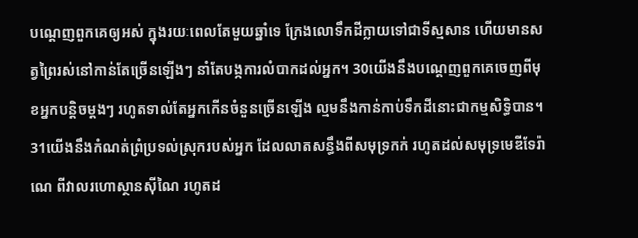បណ្ដេញពួកគេឲ្យអស់ ក្នុងរយៈពេលតែមួយឆ្នាំទេ ក្រែងលោទឹកដីក្លាយទៅជាទីស្មសាន ហើយមានសត្វព្រៃរស់នៅកាន់តែច្រើនឡើងៗ នាំតែបង្កការលំបាកដល់អ្នក។ 30យើងនឹងបណ្ដេញពួកគេចេញពីមុខអ្នកបន្តិចម្ដងៗ រហូតទាល់តែអ្នកកើនចំនួនច្រើនឡើង ល្មមនឹងកាន់កាប់ទឹកដីនោះជាកម្មសិទ្ធិបាន។
31យើងនឹងកំណត់ព្រំប្រទល់ស្រុករបស់អ្នក ដែលលាតសន្ធឹងពីសមុទ្រកក់ រហូតដល់សមុទ្រមេឌីទែរ៉ាណេ ពីវាលរហោស្ថានស៊ីណៃ រហូតដ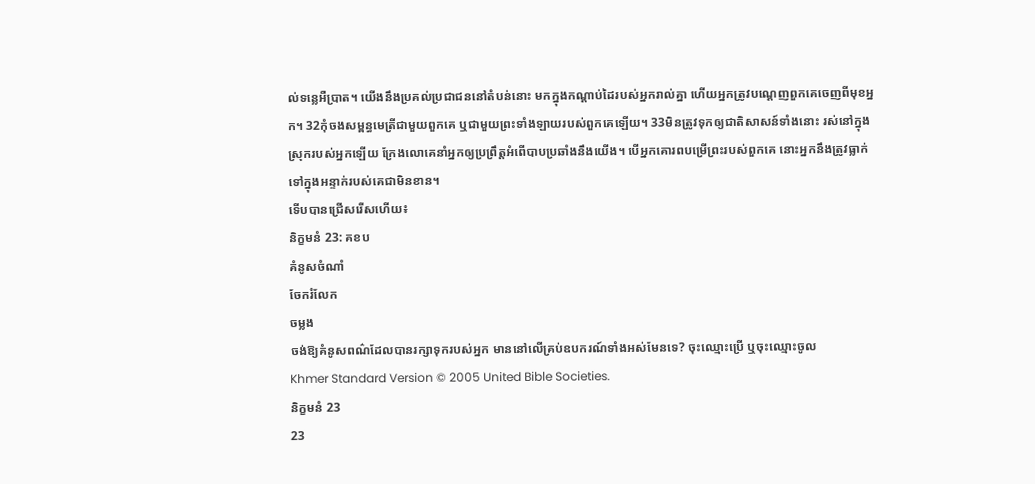ល់ទន្លេអឺប្រាត។ យើងនឹងប្រគល់ប្រជាជននៅតំបន់នោះ មកក្នុងកណ្ដាប់ដៃរបស់អ្នករាល់គ្នា ហើយអ្នកត្រូវបណ្ដេញពួកគេចេញពីមុខអ្នក។ 32កុំចងសម្ពន្ធមេត្រីជាមួយពួកគេ ឬជាមួយព្រះទាំងឡាយរបស់ពួកគេឡើយ។ 33មិនត្រូវទុកឲ្យជាតិសាសន៍ទាំងនោះ រស់នៅក្នុងស្រុករបស់អ្នកឡើយ ក្រែងលោគេនាំអ្នកឲ្យប្រព្រឹត្តអំពើបាបប្រឆាំងនឹងយើង។ បើអ្នកគោរពបម្រើព្រះរបស់ពួកគេ នោះអ្នកនឹងត្រូវធ្លាក់ទៅក្នុងអន្ទាក់របស់គេជាមិនខាន។
ទើបបានជ្រើសរើសហើយ៖
និក្ខមនំ 23: គខប
គំនូសចំណាំ
ចែករំលែក
ចម្លង
ចង់ឱ្យគំនូសពណ៌ដែលបានរក្សាទុករបស់អ្នក មាននៅលើគ្រប់ឧបករណ៍ទាំងអស់មែនទេ? ចុះឈ្មោះប្រើ ឬចុះឈ្មោះចូល
Khmer Standard Version © 2005 United Bible Societies.
និក្ខមនំ 23
23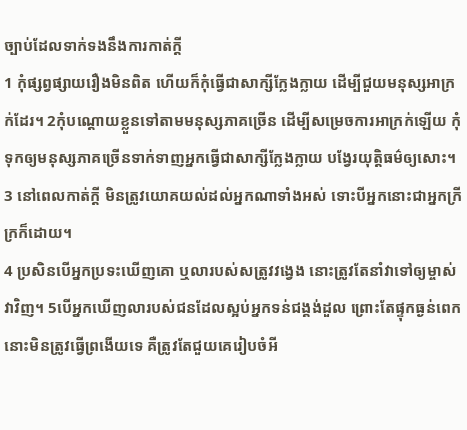ច្បាប់ដែលទាក់ទងនឹងការកាត់ក្ដី
1 កុំផ្សព្វផ្សាយរឿងមិនពិត ហើយក៏កុំធ្វើជាសាក្សីក្លែងក្លាយ ដើម្បីជួយមនុស្សអាក្រក់ដែរ។ 2កុំបណ្ដោយខ្លួនទៅតាមមនុស្សភាគច្រើន ដើម្បីសម្រេចការអាក្រក់ឡើយ កុំទុកឲ្យមនុស្សភាគច្រើនទាក់ទាញអ្នកធ្វើជាសាក្សីក្លែងក្លាយ បង្វែរយុត្តិធម៌ឲ្យសោះ។ 3 នៅពេលកាត់ក្ដី មិនត្រូវយោគយល់ដល់អ្នកណាទាំងអស់ ទោះបីអ្នកនោះជាអ្នកក្រីក្រក៏ដោយ។
4 ប្រសិនបើអ្នកប្រទះឃើញគោ ឬលារបស់សត្រូវវង្វេង នោះត្រូវតែនាំវាទៅឲ្យម្ចាស់វាវិញ។ 5បើអ្នកឃើញលារបស់ជនដែលស្អប់អ្នកទន់ជង្គង់ដួល ព្រោះតែផ្ទុកធ្ងន់ពេក នោះមិនត្រូវធ្វើព្រងើយទេ គឺត្រូវតែជួយគេរៀបចំអី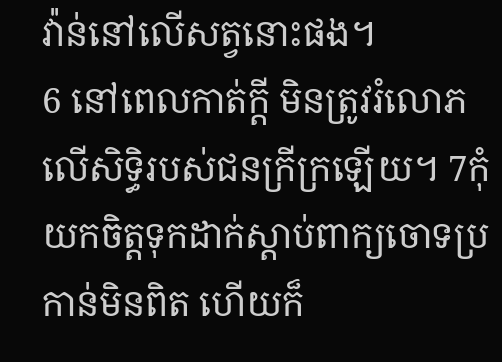វ៉ាន់នៅលើសត្វនោះផង។
6 នៅពេលកាត់ក្ដី មិនត្រូវរំលោភលើសិទ្ធិរបស់ជនក្រីក្រឡើយ។ 7កុំយកចិត្តទុកដាក់ស្ដាប់ពាក្យចោទប្រកាន់មិនពិត ហើយក៏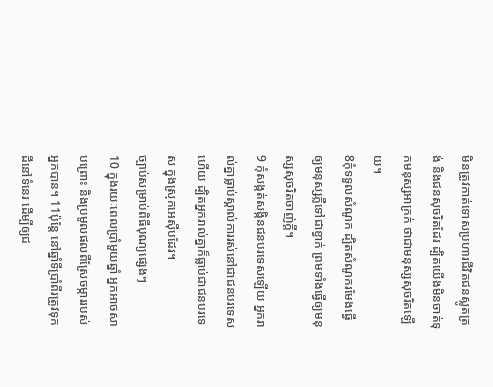មិនត្រូវកាត់ទោសប្រហារជីវិតជនស្លូតត្រង់ និងជនសុចរិតដែរ ដ្បិតយើងមិនចាត់ទុកមនុស្សអាក្រក់ ថាជាមនុស្សសុចរិតឡើយ។
8កុំទទួលសំណូក ដ្បិតសំណូករមែងធ្វើឲ្យមនុស្សភ្លឺទៅជាខ្វាក់ ព្រមទាំងធ្វើឲ្យមនុស្សសុចរិតចាញ់ក្ដី។
9 កុំសង្កត់សង្កិនជនបរទេសឡើយ អ្នករាល់គ្នាធ្លាប់ស្គាល់ការរស់នៅជាជនបរទេសហើយ ដ្បិតអ្នករាល់គ្នាក៏ធ្លាប់ជាជនបរទេស ក្នុងស្រុកអេស៊ីបដែរ។
ច្បាប់សម្រាប់ពិធីបុណ្យផ្សេងៗ
10 ក្នុងរយៈពេលប្រាំមួយឆ្នាំ អ្នកអាចសាបព្រោះ និងប្រមូលផលពីស្រែចម្ការរបស់អ្នកបាន។ 11ប៉ុន្តែ នៅឆ្នាំទីប្រាំពីរត្រូវទុកដីនៅទំនេរ ដើម្បីឲ្យជ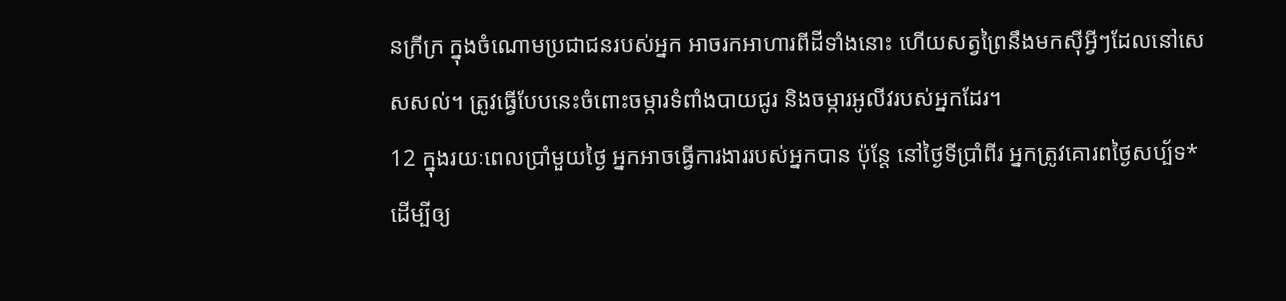នក្រីក្រ ក្នុងចំណោមប្រជាជនរបស់អ្នក អាចរកអាហារពីដីទាំងនោះ ហើយសត្វព្រៃនឹងមកស៊ីអ្វីៗដែលនៅសេសសល់។ ត្រូវធ្វើបែបនេះចំពោះចម្ការទំពាំងបាយជូរ និងចម្ការអូលីវរបស់អ្នកដែរ។
12 ក្នុងរយៈពេលប្រាំមួយថ្ងៃ អ្នកអាចធ្វើការងាររបស់អ្នកបាន ប៉ុន្តែ នៅថ្ងៃទីប្រាំពីរ អ្នកត្រូវគោរពថ្ងៃសប្ប័ទ* ដើម្បីឲ្យ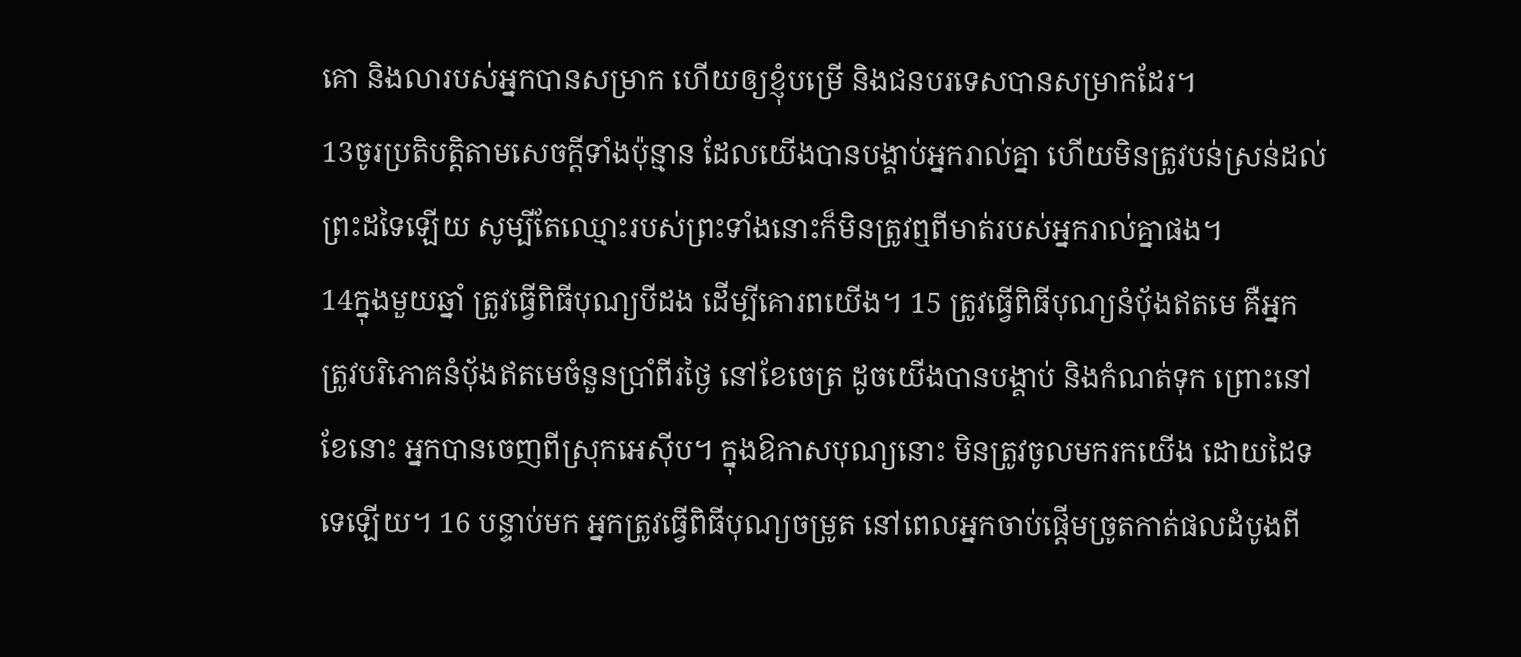គោ និងលារបស់អ្នកបានសម្រាក ហើយឲ្យខ្ញុំបម្រើ និងជនបរទេសបានសម្រាកដែរ។
13ចូរប្រតិបត្តិតាមសេចក្ដីទាំងប៉ុន្មាន ដែលយើងបានបង្គាប់អ្នករាល់គ្នា ហើយមិនត្រូវបន់ស្រន់ដល់ព្រះដទៃឡើយ សូម្បីតែឈ្មោះរបស់ព្រះទាំងនោះក៏មិនត្រូវឮពីមាត់របស់អ្នករាល់គ្នាផង។
14ក្នុងមួយឆ្នាំ ត្រូវធ្វើពិធីបុណ្យបីដង ដើម្បីគោរពយើង។ 15 ត្រូវធ្វើពិធីបុណ្យនំប៉័ងឥតមេ គឺអ្នកត្រូវបរិភោគនំប៉័ងឥតមេចំនួនប្រាំពីរថ្ងៃ នៅខែចេត្រ ដូចយើងបានបង្គាប់ និងកំណត់ទុក ព្រោះនៅខែនោះ អ្នកបានចេញពីស្រុកអេស៊ីប។ ក្នុងឱកាសបុណ្យនោះ មិនត្រូវចូលមករកយើង ដោយដៃទទេឡើយ។ 16 បន្ទាប់មក អ្នកត្រូវធ្វើពិធីបុណ្យចម្រូត នៅពេលអ្នកចាប់ផ្ដើមច្រូតកាត់ផលដំបូងពី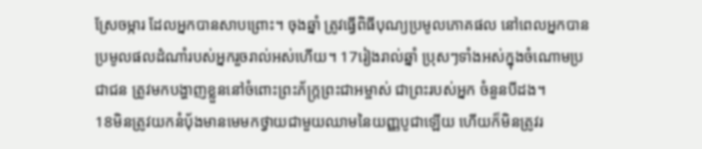ស្រែចម្ការ ដែលអ្នកបានសាបព្រោះ។ ចុងឆ្នាំ ត្រូវធ្វើពិធីបុណ្យប្រមូលភោគផល នៅពេលអ្នកបានប្រមូលផលដំណាំរបស់អ្នករួចរាល់អស់ហើយ។ 17រៀងរាល់ឆ្នាំ ប្រុសៗទាំងអស់ក្នុងចំណោមប្រជាជន ត្រូវមកបង្ហាញខ្លួននៅចំពោះព្រះភ័ក្ត្រព្រះជាអម្ចាស់ ជាព្រះរបស់អ្នក ចំនួនបីដង។
18មិនត្រូវយកនំប៉័ងមានមេមកថ្វាយជាមួយឈាមនៃយញ្ញបូជាឡើយ ហើយក៏មិនត្រូវរ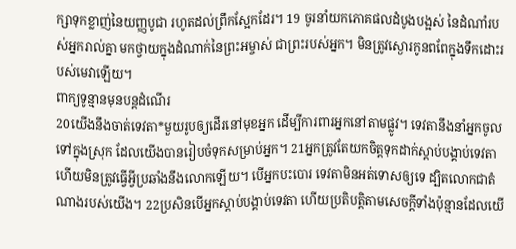ក្សាទុកខ្លាញ់នៃយញ្ញបូជា រហូតដល់ព្រឹកស្អែកដែរ។ 19 ចូរនាំយកភោគផលដំបូងបង្អស់ នៃដំណាំរបស់អ្នករាល់គ្នា មកថ្វាយក្នុងដំណាក់នៃព្រះអម្ចាស់ ជាព្រះរបស់អ្នក។ មិនត្រូវស្ងោរកូនពពែក្នុងទឹកដោះរបស់មេវាឡើយ។
ពាក្យទូន្មានមុនបន្តដំណើរ
20យើងនឹងចាត់ទេវតា*មួយរូបឲ្យដើរនៅមុខអ្នក ដើម្បីការពារអ្នកនៅតាមផ្លូវ។ ទេវតានឹងនាំអ្នកចូលទៅក្នុងស្រុក ដែលយើងបានរៀបចំទុកសម្រាប់អ្នក។ 21អ្នកត្រូវតែយកចិត្តទុកដាក់ស្ដាប់បង្គាប់ទេវតា ហើយមិនត្រូវធ្វើអ្វីប្រឆាំងនឹងលោកឡើយ។ បើអ្នកបះបោរ ទេវតាមិនអត់ទោសឲ្យទេ ដ្បិតលោកជាតំណាងរបស់យើង។ 22ប្រសិនបើអ្នកស្ដាប់បង្គាប់ទេវតា ហើយប្រតិបត្តិតាមសេចក្ដីទាំងប៉ុន្មានដែលយើ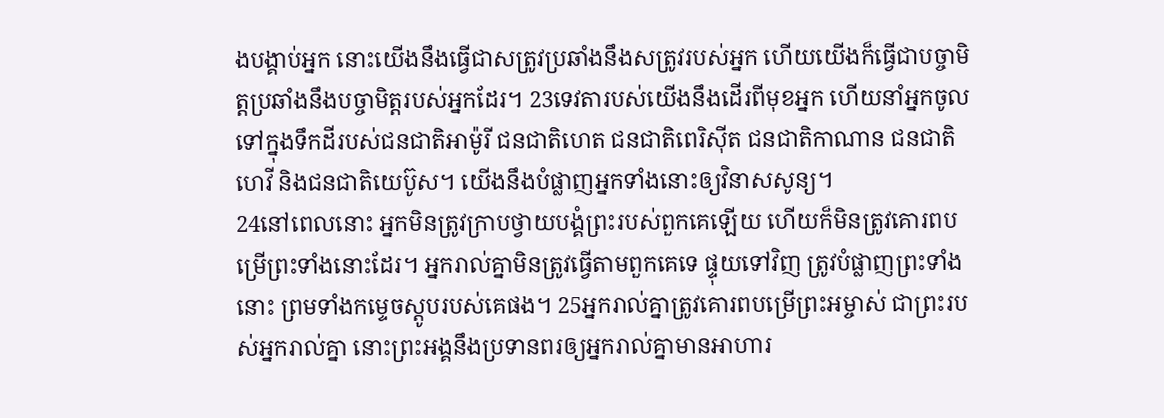ងបង្គាប់អ្នក នោះយើងនឹងធ្វើជាសត្រូវប្រឆាំងនឹងសត្រូវរបស់អ្នក ហើយយើងក៏ធ្វើជាបច្ចាមិត្តប្រឆាំងនឹងបច្ចាមិត្តរបស់អ្នកដែរ។ 23ទេវតារបស់យើងនឹងដើរពីមុខអ្នក ហើយនាំអ្នកចូលទៅក្នុងទឹកដីរបស់ជនជាតិអាម៉ូរី ជនជាតិហេត ជនជាតិពេរិស៊ីត ជនជាតិកាណាន ជនជាតិហេវី និងជនជាតិយេប៊ូស។ យើងនឹងបំផ្លាញអ្នកទាំងនោះឲ្យវិនាសសូន្យ។
24នៅពេលនោះ អ្នកមិនត្រូវក្រាបថ្វាយបង្គំព្រះរបស់ពួកគេឡើយ ហើយក៏មិនត្រូវគោរពបម្រើព្រះទាំងនោះដែរ។ អ្នករាល់គ្នាមិនត្រូវធ្វើតាមពួកគេទេ ផ្ទុយទៅវិញ ត្រូវបំផ្លាញព្រះទាំងនោះ ព្រមទាំងកម្ទេចស្តូបរបស់គេផង។ 25អ្នករាល់គ្នាត្រូវគោរពបម្រើព្រះអម្ចាស់ ជាព្រះរបស់អ្នករាល់គ្នា នោះព្រះអង្គនឹងប្រទានពរឲ្យអ្នករាល់គ្នាមានអាហារ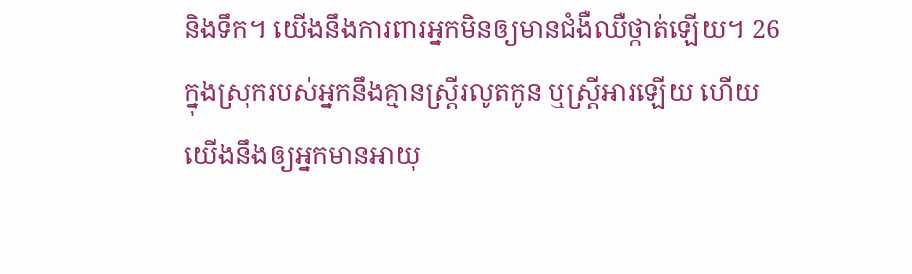និងទឹក។ យើងនឹងការពារអ្នកមិនឲ្យមានជំងឺឈឺថ្កាត់ឡើយ។ 26ក្នុងស្រុករបស់អ្នកនឹងគ្មានស្ត្រីរលូតកូន ឬស្ត្រីអារឡើយ ហើយយើងនឹងឲ្យអ្នកមានអាយុ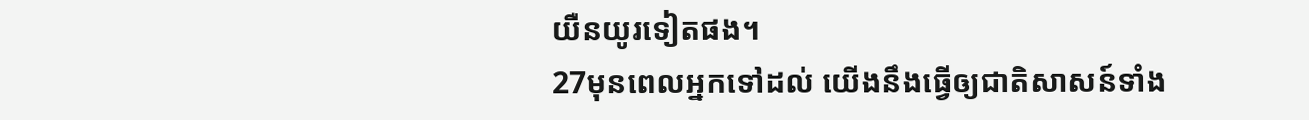យឺនយូរទៀតផង។
27មុនពេលអ្នកទៅដល់ យើងនឹងធ្វើឲ្យជាតិសាសន៍ទាំង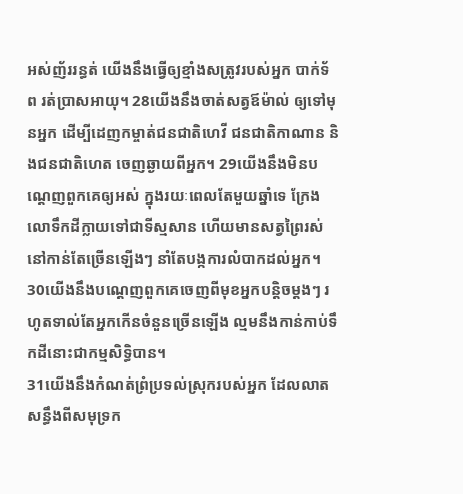អស់ញ័ររន្ធត់ យើងនឹងធ្វើឲ្យខ្មាំងសត្រូវរបស់អ្នក បាក់ទ័ព រត់ប្រាសអាយុ។ 28យើងនឹងចាត់សត្វឪម៉ាល់ ឲ្យទៅមុនអ្នក ដើម្បីដេញកម្ចាត់ជនជាតិហេវី ជនជាតិកាណាន និងជនជាតិហេត ចេញឆ្ងាយពីអ្នក។ 29យើងនឹងមិនបណ្ដេញពួកគេឲ្យអស់ ក្នុងរយៈពេលតែមួយឆ្នាំទេ ក្រែងលោទឹកដីក្លាយទៅជាទីស្មសាន ហើយមានសត្វព្រៃរស់នៅកាន់តែច្រើនឡើងៗ នាំតែបង្កការលំបាកដល់អ្នក។ 30យើងនឹងបណ្ដេញពួកគេចេញពីមុខអ្នកបន្តិចម្ដងៗ រហូតទាល់តែអ្នកកើនចំនួនច្រើនឡើង ល្មមនឹងកាន់កាប់ទឹកដីនោះជាកម្មសិទ្ធិបាន។
31យើងនឹងកំណត់ព្រំប្រទល់ស្រុករបស់អ្នក ដែលលាតសន្ធឹងពីសមុទ្រក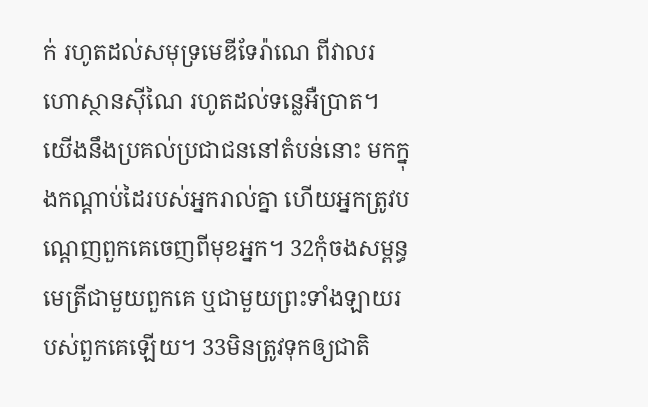ក់ រហូតដល់សមុទ្រមេឌីទែរ៉ាណេ ពីវាលរហោស្ថានស៊ីណៃ រហូតដល់ទន្លេអឺប្រាត។ យើងនឹងប្រគល់ប្រជាជននៅតំបន់នោះ មកក្នុងកណ្ដាប់ដៃរបស់អ្នករាល់គ្នា ហើយអ្នកត្រូវបណ្ដេញពួកគេចេញពីមុខអ្នក។ 32កុំចងសម្ពន្ធមេត្រីជាមួយពួកគេ ឬជាមួយព្រះទាំងឡាយរបស់ពួកគេឡើយ។ 33មិនត្រូវទុកឲ្យជាតិ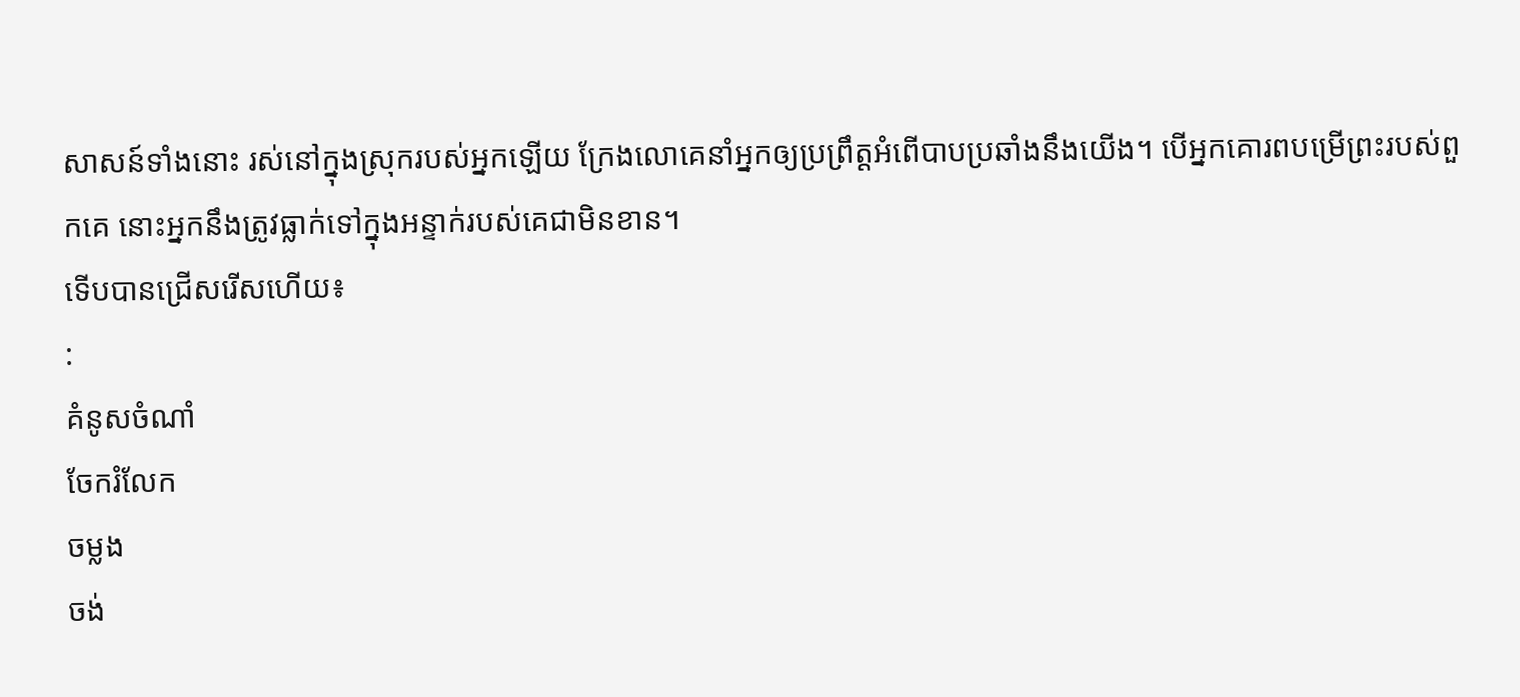សាសន៍ទាំងនោះ រស់នៅក្នុងស្រុករបស់អ្នកឡើយ ក្រែងលោគេនាំអ្នកឲ្យប្រព្រឹត្តអំពើបាបប្រឆាំងនឹងយើង។ បើអ្នកគោរពបម្រើព្រះរបស់ពួកគេ នោះអ្នកនឹងត្រូវធ្លាក់ទៅក្នុងអន្ទាក់របស់គេជាមិនខាន។
ទើបបានជ្រើសរើសហើយ៖
:
គំនូសចំណាំ
ចែករំលែក
ចម្លង
ចង់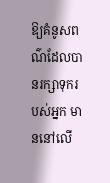ឱ្យគំនូសពណ៌ដែលបានរក្សាទុករបស់អ្នក មាននៅលើ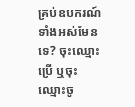គ្រប់ឧបករណ៍ទាំងអស់មែនទេ? ចុះឈ្មោះប្រើ ឬចុះឈ្មោះចូ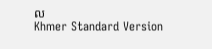ល
Khmer Standard Version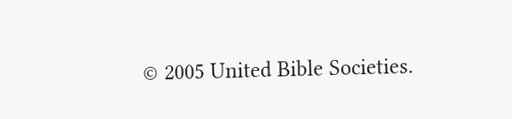© 2005 United Bible Societies.